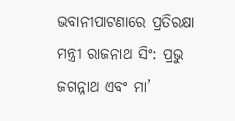ଭବାନୀପାଟଣାରେ ପ୍ରତିରକ୍ଷା ମନ୍ତ୍ରୀ ରାଜନାଥ ସିଂ: ପ୍ରଭୁ ଜଗନ୍ନାଥ ଏବଂ ମା’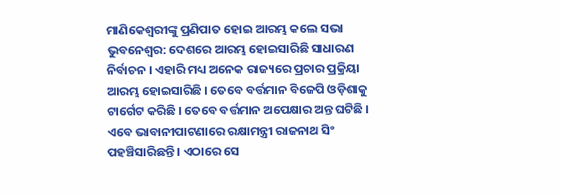ମାଣିକେଶ୍ବରୀଙ୍କୁ ପ୍ରଣିପାତ ହୋଇ ଆରମ୍ଭ କଲେ ସଭା
ଭୁବନେଶ୍ୱର: ଦେଶରେ ଆରମ୍ଭ ହୋଇସାରିଛି ସାଧାରଣ ନିର୍ବାଚନ । ଏହାରି ମଧ୍ୟ ଅନେକ ରାଜ୍ୟରେ ପ୍ରଚାର ପ୍ରକ୍ରିୟା ଆରମ୍ଭ ହୋଇସାରିଛି । ତେବେ ବର୍ତ୍ତମାନ ବିଜେପି ଓଡ଼ିଶାକୁ ଟାର୍ଗେଟ କରିଛି । ତେବେ ବର୍ତ୍ତମାନ ଅପେକ୍ଷାର ଅନ୍ତ ଘଟିଛି । ଏବେ ଭାବାନୀପାଟଣାରେ ରକ୍ଷାମନ୍ତ୍ରୀ ରାଜନାଥ ସିଂ ପହଞ୍ଚିସାରିଛନ୍ତି । ଏଠାରେ ସେ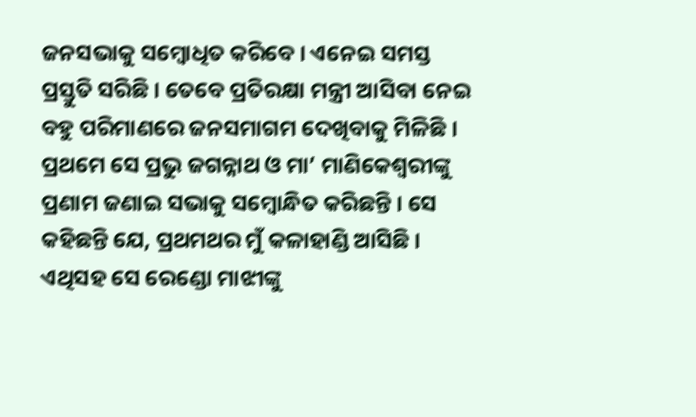ଜନସଭାକୁ ସମ୍ବୋଧିତ କରିବେ । ଏନେଇ ସମସ୍ତ ପ୍ରସ୍ତୁତି ସରିଛି । ତେବେ ପ୍ରତିରକ୍ଷା ମନ୍ତ୍ରୀ ଆସିବା ନେଇ ବହୁ ପରିମାଣରେ ଜନସମାଗମ ଦେଖିବାକୁ ମିଳିଛି ।
ପ୍ରଥମେ ସେ ପ୍ରଭୁ ଜଗନ୍ନାଥ ଓ ମା’ ମାଣିକେଶ୍ୱରୀଙ୍କୁ ପ୍ରଣାମ ଜଣାଇ ସଭାକୁ ସମ୍ବୋନ୍ଧିତ କରିଛନ୍ତି । ସେ କହିଛନ୍ତି ଯେ, ପ୍ରଥମଥର ମୁଁ କଳାହାଣ୍ଡି ଆସିଛି । ଏଥିସହ ସେ ରେଣ୍ଡୋ ମାଝୀଙ୍କୁ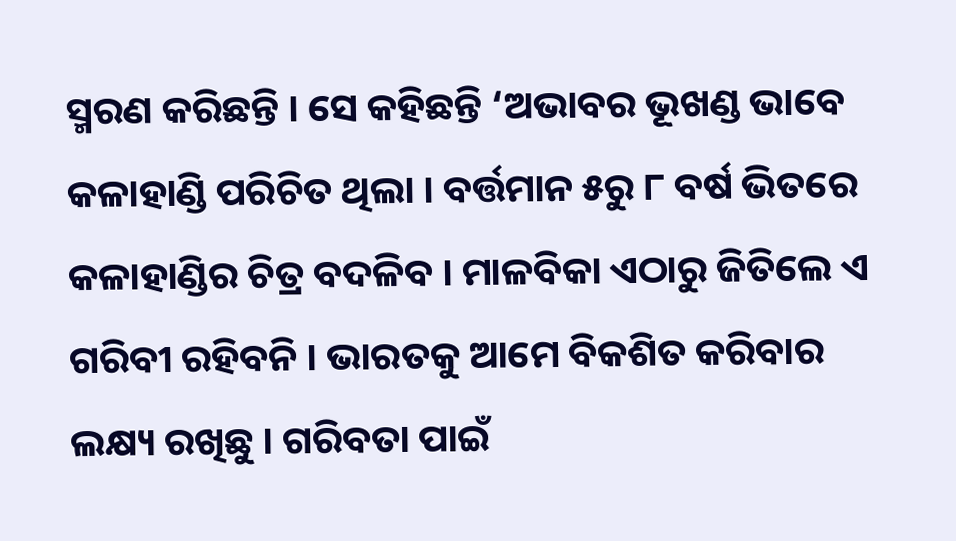ସ୍ମରଣ କରିଛନ୍ତି । ସେ କହିଛନ୍ତି ‘ଅଭାବର ଭୂଖଣ୍ଡ ଭାବେ କଳାହାଣ୍ଡି ପରିଚିତ ଥିଲା । ବର୍ତ୍ତମାନ ୫ରୁ ୮ ବର୍ଷ ଭିତରେ କଳାହାଣ୍ଡିର ଚିତ୍ର ବଦଳିବ । ମାଳବିକା ଏଠାରୁ ଜିତିଲେ ଏ ଗରିବୀ ରହିବନି । ଭାରତକୁ ଆମେ ବିକଶିତ କରିବାର ଲକ୍ଷ୍ୟ ରଖିଛୁ । ଗରିବତା ପାଇଁ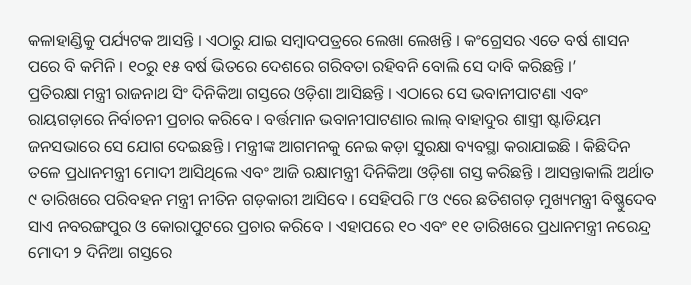କଳାହାଣ୍ଡିକୁ ପର୍ଯ୍ୟଟକ ଆସନ୍ତି । ଏଠାରୁ ଯାଇ ସମ୍ବାଦପତ୍ରରେ ଲେଖା ଲେଖନ୍ତି । କଂଗ୍ରେସର ଏତେ ବର୍ଷ ଶାସନ ପରେ ବି କମିନି । ୧୦ରୁ ୧୫ ବର୍ଷ ଭିତରେ ଦେଶରେ ଗରିବତା ରହିବନି ବୋଲି ସେ ଦାବି କରିଛନ୍ତି ।’
ପ୍ରତିରକ୍ଷା ମନ୍ତ୍ରୀ ରାଜନାଥ ସିଂ ଦିନିକିଆ ଗସ୍ତରେ ଓଡ଼ିଶା ଆସିଛନ୍ତି । ଏଠାରେ ସେ ଭବାନୀପାଟଣା ଏବଂ ରାୟଗଡ଼ାରେ ନିର୍ବାଚନୀ ପ୍ରଚାର କରିବେ । ବର୍ତ୍ତମାନ ଭବାନୀପାଟଣାର ଲାଲ୍ ବାହାଦୁର ଶାସ୍ତ୍ରୀ ଷ୍ଟାଡିୟମ ଜନସଭାରେ ସେ ଯୋଗ ଦେଇଛନ୍ତି । ମନ୍ତ୍ରୀଙ୍କ ଆଗମନକୁ ନେଇ କଡ଼ା ସୁରକ୍ଷା ବ୍ୟବସ୍ଥା କରାଯାଇଛି । କିଛିଦିନ ତଳେ ପ୍ରଧାନମନ୍ତ୍ରୀ ମୋଦୀ ଆସିଥିଲେ ଏବଂ ଆଜି ରକ୍ଷାମନ୍ତ୍ରୀ ଦିନିକିଆ ଓଡ଼ିଶା ଗସ୍ତ କରିଛନ୍ତି । ଆସନ୍ତାକାଲି ଅର୍ଥାତ ୯ ତାରିଖରେ ପରିବହନ ମନ୍ତ୍ରୀ ନୀତିନ ଗଡ଼କାରୀ ଆସିବେ । ସେହିପରି ୮ଓ ୯ରେ ଛତିଶଗଡ଼ ମୁଖ୍ୟମନ୍ତ୍ରୀ ବିଷ୍ଣୁଦେବ ସାଏ ନବରଙ୍ଗପୁର ଓ କୋରାପୁଟରେ ପ୍ରଚାର କରିବେ । ଏହାପରେ ୧୦ ଏବଂ ୧୧ ତାରିଖରେ ପ୍ରଧାନମନ୍ତ୍ରୀ ନରେନ୍ଦ୍ର ମୋଦୀ ୨ ଦିନିଆ ଗସ୍ତରେ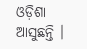ଓଡ଼ିଶା ଆସୁଛନ୍ତି ।